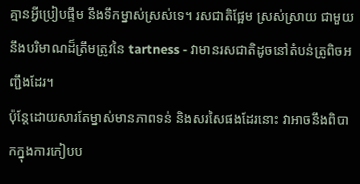គ្មានអ្វីប្រៀបផ្ទឹម នឹងទឹកម្នាស់ស្រស់ទេ។ រសជាតិផ្អែម ស្រស់ស្រាយ ជាមួយនឹងបរិមាណដ៏ត្រឹមត្រូវនៃ tartness - វាមានរសជាតិដូចនៅតំបន់ត្រូពិចអញ្ជឹងដែរ។
ប៉ុន្តែដោយសារតែម្នាស់មានភាពទន់ និងសរសៃផងដែរនោះ វាអាចនឹងពិបាកក្នុងការកៀបប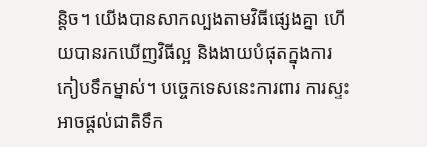ន្តិច។ យើងបានសាកល្បងតាមវិធីផ្សេងគ្នា ហើយបានរកឃើញវិធីល្អ និងងាយបំផុតក្នុងការកៀបទឹកម្នាស់។ បច្ចេកទេសនេះការពារ ការស្ទះ អាចផ្តល់ជាតិទឹក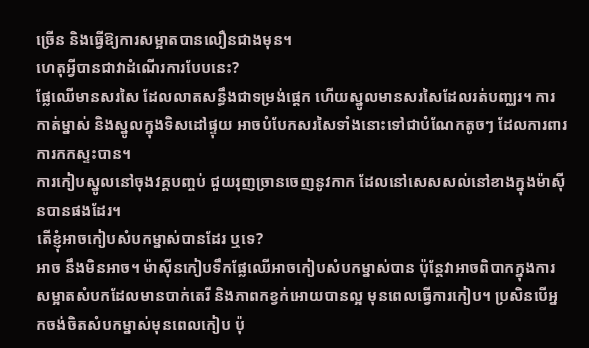ច្រើន និងធ្វើឱ្យការសម្អាតបានលឿនជាងមុន។
ហេតុអ្វីបានជាវាដំណើរការបែបនេះ?
ផ្លែឈើមានសរសៃ ដែលលាតសន្ធឹងជាទម្រង់ផ្ដេក ហើយស្នូលមានសរសៃដែលរត់បញ្ឈរ។ ការកាត់ម្នាស់ និងស្នូលក្នុងទិសដៅផ្ទុយ អាចបំបែកសរសៃទាំងនោះទៅជាបំណែកតូចៗ ដែលការពារការកកស្ទះបាន។
ការកៀបស្នូលនៅចុងវគ្គបញ្ចប់ ជួយរុញច្រានចេញនូវកាក ដែលនៅសេសសល់នៅខាងក្នុងម៉ាស៊ីនបានផងដែរ។
តើខ្ញុំអាចកៀបសំបកម្នាស់បានដែរ ឬទេ?
អាច នឹងមិនអាច។ ម៉ាស៊ីនកៀបទឹកផ្លែឈើអាចកៀបសំបកម្នាស់បាន ប៉ុន្តែវាអាចពិបាកក្នុងការសម្អាតសំបកដែលមានបាក់តេរី និងភាពកខ្វក់អោយបានល្អ មុនពេលធ្វើការកៀប។ ប្រសិនបើអ្នកចង់ចិតសំបកម្នាស់មុនពេលកៀប ប៉ុ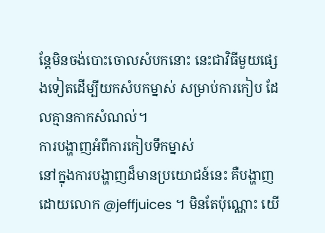ន្តែមិនចង់បោះចោលសំបកនោះ នេះជាវិធីមួយផ្សេងទៀតដើម្បីយកសំបកម្នាស់ សម្រាប់ការកៀប ដែលគ្មានកាកសំណល់។
ការបង្ហាញអំពីការកៀបទឹកម្នាស់
នៅក្នុងការបង្ហាញដ៏មានប្រយោជន៍នេះ គឺបង្ហាញដោយលោក @jeffjuices ។ មិនតែប៉ុណ្ណោះ យើ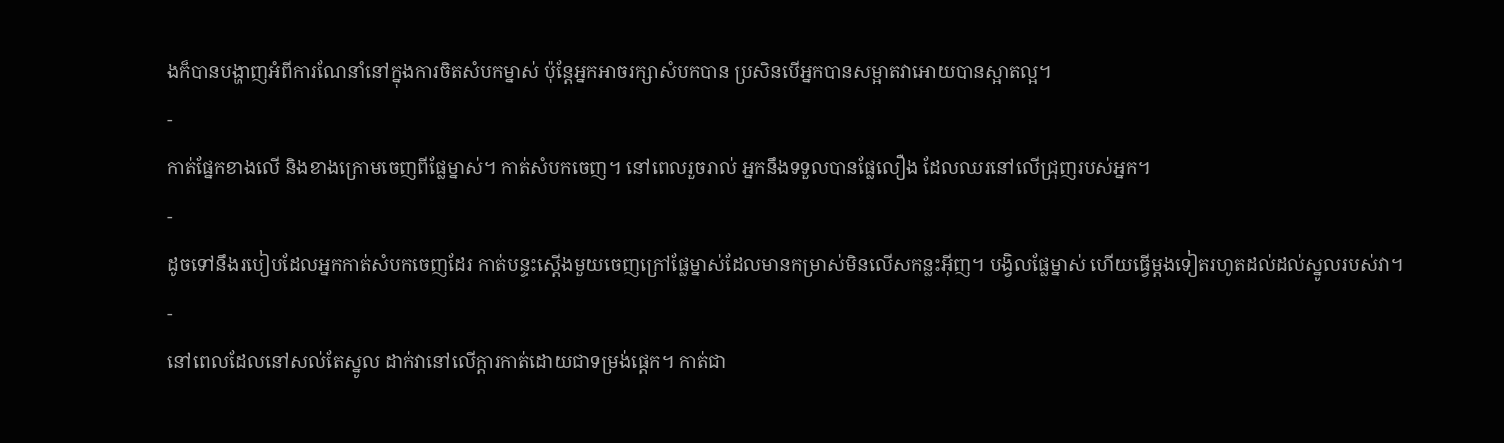ងក៏បានបង្ហាញអំពីការណែនាំនៅក្នុងការចិតសំបកម្នាស់ ប៉ុន្តែអ្នកអាចរក្សាសំបកបាន ប្រសិនបើអ្នកបានសម្អាតវាអោយបានស្អាតល្អ។
-
កាត់ផ្នែកខាងលើ និងខាងក្រោមចេញពីផ្លែម្នាស់។ កាត់សំបកចេញ។ នៅពេលរួចរាល់ អ្នកនឹងទទួលបានផ្លែលឿង ដែលឈរនៅលើជ្រុញរបស់អ្នក។
-
ដូចទៅនឹងរបៀបដែលអ្នកកាត់សំបកចេញដែរ កាត់បន្ទះស្តើងមួយចេញក្រៅផ្លែម្នាស់ដែលមានកម្រាស់មិនលើសកន្លះអ៊ីញ។ បង្វិលផ្លែម្នាស់ ហើយធ្វើម្តងទៀតរហូតដល់ដល់ស្នូលរបស់វា។
-
នៅពេលដែលនៅសល់តែស្នូល ដាក់វានៅលើក្តារកាត់ដោយជាទម្រង់ផ្ដេក។ កាត់ជា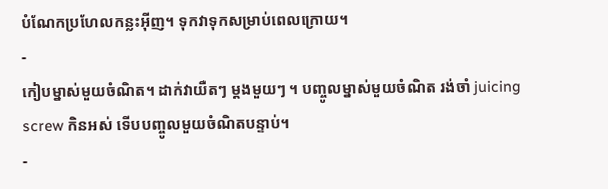បំណែកប្រហែលកន្លះអ៊ីញ។ ទុកវាទុកសម្រាប់ពេលក្រោយ។
-
កៀបម្នាស់មួយចំណិត។ ដាក់វាយឺតៗ ម្តងមួយៗ ។ បញ្ចូលម្នាស់មួយចំណិត រង់ចាំ juicing screw កិនអស់ ទើបបញ្ចូលមួយចំណិតបន្ទាប់។
-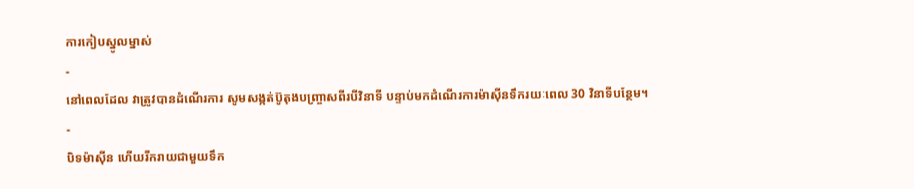ការកៀបស្នូលម្នាស់
-
នៅពេលដែល វាត្រូវបានដំណើរការ សូមសង្កត់ប៊ូតុងបញ្ច្រាសពីរបីវិនាទី បន្ទាប់មកដំណើរការម៉ាស៊ីនទឹករយៈពេល 30 វិនាទីបន្ថែម។
-
បិទម៉ាស៊ីន ហើយរីករាយជាមួយទឹក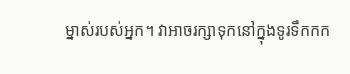ម្នាស់របស់អ្នក។ វាអាចរក្សាទុកនៅក្នុងទូរទឹកកក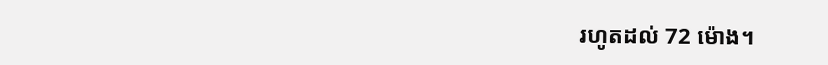រហូតដល់ 72 ម៉ោង។